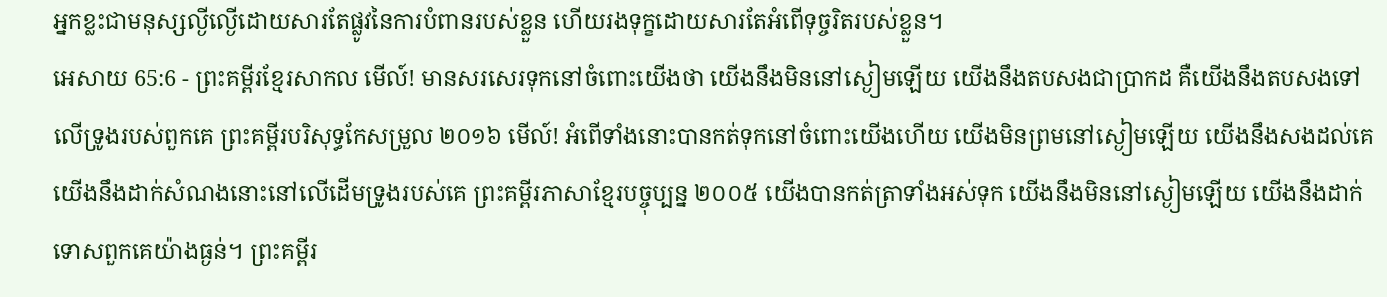អ្នកខ្លះជាមនុស្សល្ងីល្ងើដោយសារតែផ្លូវនៃការបំពានរបស់ខ្លួន ហើយរងទុក្ខដោយសារតែអំពើទុច្ចរិតរបស់ខ្លួន។
អេសាយ 65:6 - ព្រះគម្ពីរខ្មែរសាកល មើល៍! មានសរសេរទុកនៅចំពោះយើងថា យើងនឹងមិននៅស្ងៀមឡើយ យើងនឹងតបសងជាប្រាកដ គឺយើងនឹងតបសងទៅលើទ្រូងរបស់ពួកគេ ព្រះគម្ពីរបរិសុទ្ធកែសម្រួល ២០១៦ មើល៍! អំពើទាំងនោះបានកត់ទុកនៅចំពោះយើងហើយ យើងមិនព្រមនៅស្ងៀមឡើយ យើងនឹងសងដល់គេ យើងនឹងដាក់សំណងនោះនៅលើដើមទ្រូងរបស់គេ ព្រះគម្ពីរភាសាខ្មែរបច្ចុប្បន្ន ២០០៥ យើងបានកត់ត្រាទាំងអស់ទុក យើងនឹងមិននៅស្ងៀមឡើយ យើងនឹងដាក់ទោសពួកគេយ៉ាងធ្ងន់។ ព្រះគម្ពីរ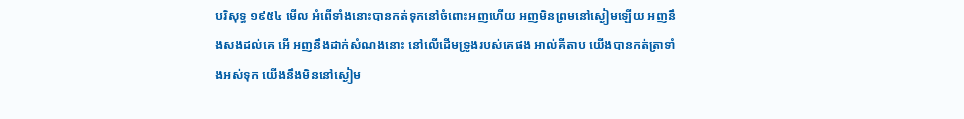បរិសុទ្ធ ១៩៥៤ មើល អំពើទាំងនោះបានកត់ទុកនៅចំពោះអញហើយ អញមិនព្រមនៅស្ងៀមឡើយ អញនឹងសងដល់គេ អើ អញនឹងដាក់សំណងនោះ នៅលើដើមទ្រូងរបស់គេផង អាល់គីតាប យើងបានកត់ត្រាទាំងអស់ទុក យើងនឹងមិននៅស្ងៀម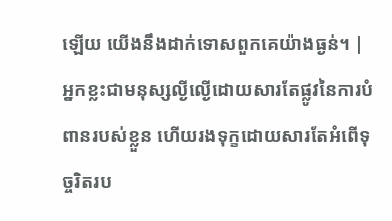ឡើយ យើងនឹងដាក់ទោសពួកគេយ៉ាងធ្ងន់។ |
អ្នកខ្លះជាមនុស្សល្ងីល្ងើដោយសារតែផ្លូវនៃការបំពានរបស់ខ្លួន ហើយរងទុក្ខដោយសារតែអំពើទុច្ចរិតរប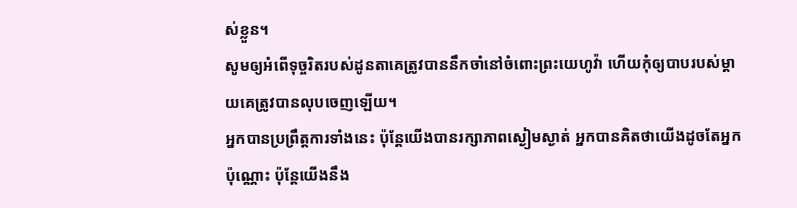ស់ខ្លួន។
សូមឲ្យអំពើទុច្ចរិតរបស់ដូនតាគេត្រូវបាននឹកចាំនៅចំពោះព្រះយេហូវ៉ា ហើយកុំឲ្យបាបរបស់ម្ដាយគេត្រូវបានលុបចេញឡើយ។
អ្នកបានប្រព្រឹត្តការទាំងនេះ ប៉ុន្តែយើងបានរក្សាភាពស្ងៀមស្ងាត់ អ្នកបានគិតថាយើងដូចតែអ្នកប៉ុណ្ណោះ ប៉ុន្តែយើងនឹង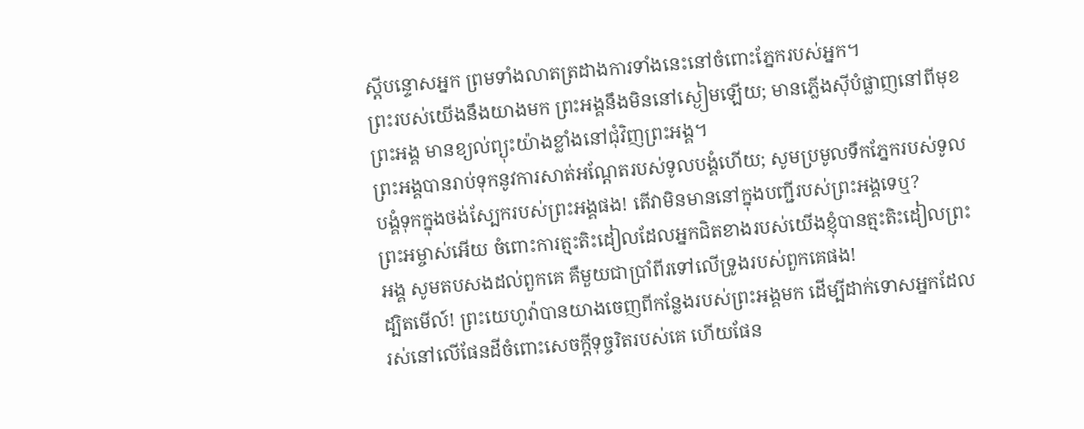ស្ដីបន្ទោសអ្នក ព្រមទាំងលាតត្រដាងការទាំងនេះនៅចំពោះភ្នែករបស់អ្នក។
ព្រះរបស់យើងនឹងយាងមក ព្រះអង្គនឹងមិននៅស្ងៀមឡើយ; មានភ្លើងស៊ីបំផ្លាញនៅពីមុខព្រះអង្គ មានខ្យល់ព្យុះយ៉ាងខ្លាំងនៅជុំវិញព្រះអង្គ។
ព្រះអង្គបានរាប់ទុកនូវការសាត់អណ្ដែតរបស់ទូលបង្គំហើយ; សូមប្រមូលទឹកភ្នែករបស់ទូលបង្គំទុកក្នុងថង់ស្បែករបស់ព្រះអង្គផង! តើវាមិនមាននៅក្នុងបញ្ជីរបស់ព្រះអង្គទេឬ?
ព្រះអម្ចាស់អើយ ចំពោះការត្មះតិះដៀលដែលអ្នកជិតខាងរបស់យើងខ្ញុំបានត្មះតិះដៀលព្រះអង្គ សូមតបសងដល់ពួកគេ គឺមួយជាប្រាំពីរទៅលើទ្រូងរបស់ពួកគេផង!
ដ្បិតមើល៍! ព្រះយេហូវ៉ាបានយាងចេញពីកន្លែងរបស់ព្រះអង្គមក ដើម្បីដាក់ទោសអ្នកដែលរស់នៅលើផែនដីចំពោះសេចក្ដីទុច្ចរិតរបស់គេ ហើយផែន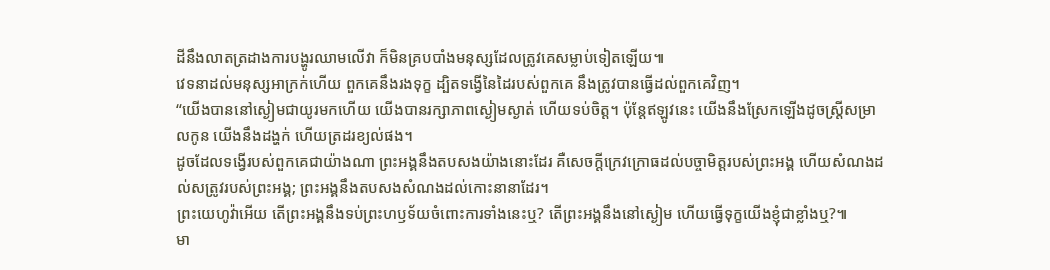ដីនឹងលាតត្រដាងការបង្ហូរឈាមលើវា ក៏មិនគ្របបាំងមនុស្សដែលត្រូវគេសម្លាប់ទៀតឡើយ៕
វេទនាដល់មនុស្សអាក្រក់ហើយ ពួកគេនឹងរងទុក្ខ ដ្បិតទង្វើនៃដៃរបស់ពួកគេ នឹងត្រូវបានធ្វើដល់ពួកគេវិញ។
“យើងបាននៅស្ងៀមជាយូរមកហើយ យើងបានរក្សាភាពស្ងៀមស្ងាត់ ហើយទប់ចិត្ត។ ប៉ុន្តែឥឡូវនេះ យើងនឹងស្រែកឡើងដូចស្ត្រីសម្រាលកូន យើងនឹងដង្ហក់ ហើយត្រដរខ្យល់ផង។
ដូចដែលទង្វើរបស់ពួកគេជាយ៉ាងណា ព្រះអង្គនឹងតបសងយ៉ាងនោះដែរ គឺសេចក្ដីក្រេវក្រោធដល់បច្ចាមិត្តរបស់ព្រះអង្គ ហើយសំណងដល់សត្រូវរបស់ព្រះអង្គ; ព្រះអង្គនឹងតបសងសំណងដល់កោះនានាដែរ។
ព្រះយេហូវ៉ាអើយ តើព្រះអង្គនឹងទប់ព្រះហឫទ័យចំពោះការទាំងនេះឬ? តើព្រះអង្គនឹងនៅស្ងៀម ហើយធ្វើទុក្ខយើងខ្ញុំជាខ្លាំងឬ?៕
មា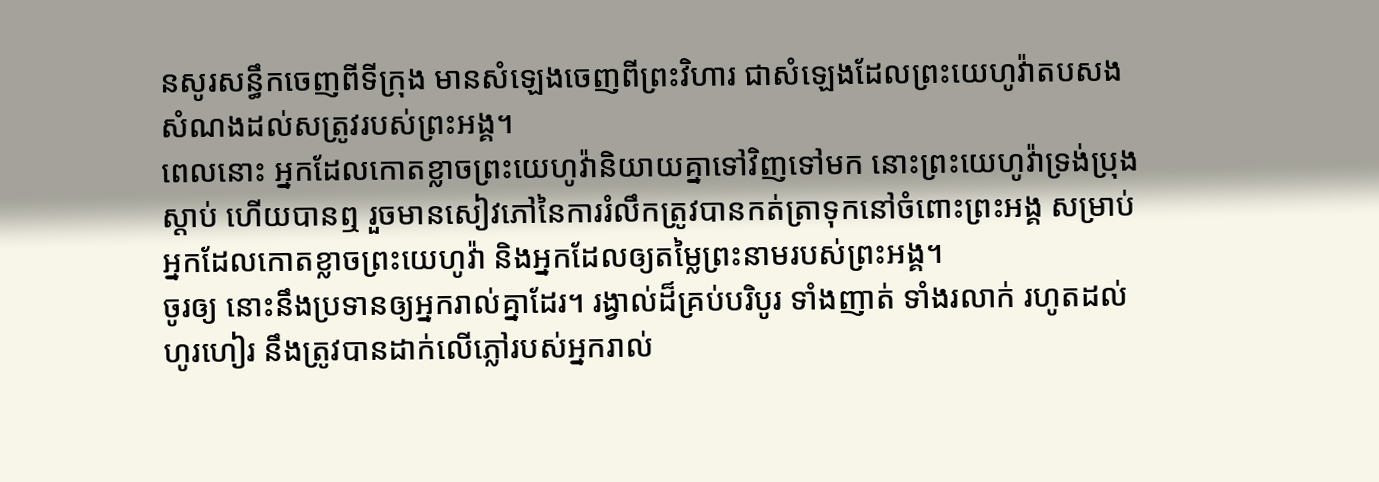នសូរសន្ធឹកចេញពីទីក្រុង មានសំឡេងចេញពីព្រះវិហារ ជាសំឡេងដែលព្រះយេហូវ៉ាតបសងសំណងដល់សត្រូវរបស់ព្រះអង្គ។
ពេលនោះ អ្នកដែលកោតខ្លាចព្រះយេហូវ៉ានិយាយគ្នាទៅវិញទៅមក នោះព្រះយេហូវ៉ាទ្រង់ប្រុងស្ដាប់ ហើយបានឮ រួចមានសៀវភៅនៃការរំលឹកត្រូវបានកត់ត្រាទុកនៅចំពោះព្រះអង្គ សម្រាប់អ្នកដែលកោតខ្លាចព្រះយេហូវ៉ា និងអ្នកដែលឲ្យតម្លៃព្រះនាមរបស់ព្រះអង្គ។
ចូរឲ្យ នោះនឹងប្រទានឲ្យអ្នករាល់គ្នាដែរ។ រង្វាល់ដ៏គ្រប់បរិបូរ ទាំងញាត់ ទាំងរលាក់ រហូតដល់ហូរហៀរ នឹងត្រូវបានដាក់លើភ្លៅរបស់អ្នករាល់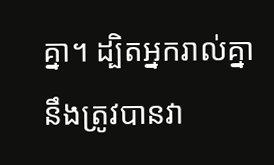គ្នា។ ដ្បិតអ្នករាល់គ្នានឹងត្រូវបានវា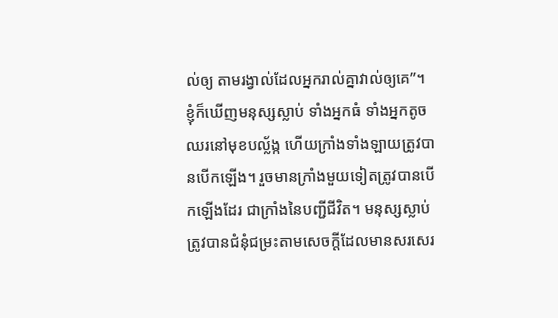ល់ឲ្យ តាមរង្វាល់ដែលអ្នករាល់គ្នាវាល់ឲ្យគេ”។
ខ្ញុំក៏ឃើញមនុស្សស្លាប់ ទាំងអ្នកធំ ទាំងអ្នកតូច ឈរនៅមុខបល្ល័ង្ក ហើយក្រាំងទាំងឡាយត្រូវបានបើកឡើង។ រួចមានក្រាំងមួយទៀតត្រូវបានបើកឡើងដែរ ជាក្រាំងនៃបញ្ជីជីវិត។ មនុស្សស្លាប់ត្រូវបានជំនុំជម្រះតាមសេចក្ដីដែលមានសរសេរ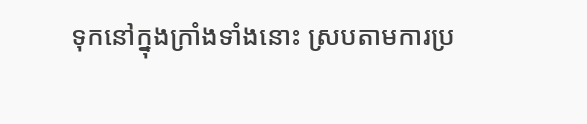ទុកនៅក្នុងក្រាំងទាំងនោះ ស្របតាមការប្រ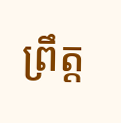ព្រឹត្ត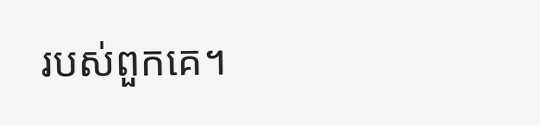របស់ពួកគេ។